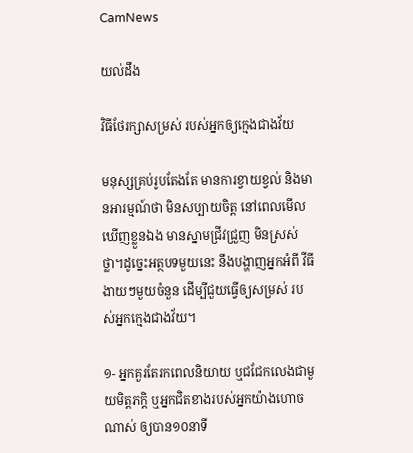CamNews

យល់ដឹង

វិធីថែរក្សាសម្រស់ របស់អ្នកឲ្យក្មេងជាងវ័យ

មនុស្សគ្រប់រូបតែងតែ មានការខ្វាយខ្វល់ និងមានអារម្មណ៍ថា មិនសប្បាយចិត្ត នៅពេលមើលឃើញខ្លួនឯង មានស្នាមជ្រីវជ្រួញ មិនស្រស់ថ្លា។ដូច្នេះអត្ថបទមួយនេះ នឹងបង្ហាញអ្នកអំពី វីធីងាយៗមួយចំនួន ដើម្បីជួយធ្វើឲ្យសម្រស់ របស់អ្នកក្មេងជាងវ័យ។

១- អ្នកគួរតែរកពេលនិយាយ ឬជជែកលេងជាមួយមិត្តភក្តិ ឬអ្នកជិតខាងរបស់អ្នកយ៉ាងហោចណាស់ ឲ្យបាន១០នាទី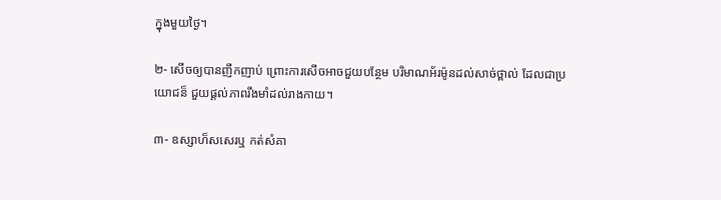ក្នុងមួយថ្ងៃ។

២- សើចឲ្យបានញឹកញាប់ ព្រោះការសើចអាចជួយបន្ថែម បរិមាណអ័រម៉ូនដល់សាច់ថ្ពាល់ ដែលជាប្រយោជន៏ ជួយផ្តល់ភាពរឹងមាំដល់រាងកាយ។

៣- ឧស្សាហ៏សសេរឬ កត់សំគា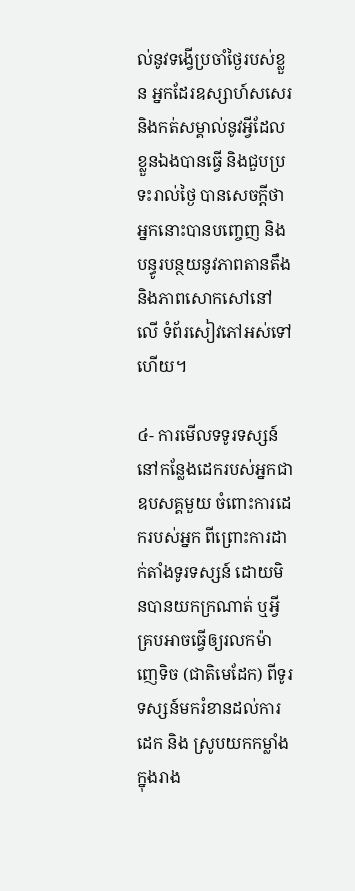ល់នូវទង្វើប្រចាំថ្ងៃរបស់ខ្លួន អ្នកដែរឧស្សាហ៍សសេរ និងកត់សម្គាល់នូវអ្វីដែលខ្លួនឯងបានធ្វើ និងជួបប្រទះរាល់ថ្ងៃ បានសេចក្តីថា អ្នកនោះបានបញ្ចេញ និងបន្ធូរបន្ថយនូវភាពតានតឹង និងភាពសោកសៅនៅលើ ទំព័រសៀវភៅអស់ទៅហើយ។

៤- ការមើលទទូរទស្សន៍ នៅកន្លែងដេករបស់អ្នកជាឧបសគ្គមួយ ចំពោះការដេករបស់អ្នក ពីព្រោះការដាក់តាំងទូរទស្សន៍ ដោយមិនបានយកក្រណាត់ ឬអ្វីគ្របអាចធ្វើឲ្យរលកម៉ាញេទិច (ជាតិមេដែក) ពីទូរទស្សន៍មករំខានដល់ការដេក និង ស្រូបយកកម្លាំងក្នុងរាង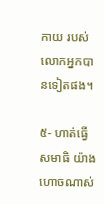កាយ របស់លោកអ្នកបានទៀតផង។

៥- ហាត់ធ្វើសមាធិ យ៉ាងហោចណាស់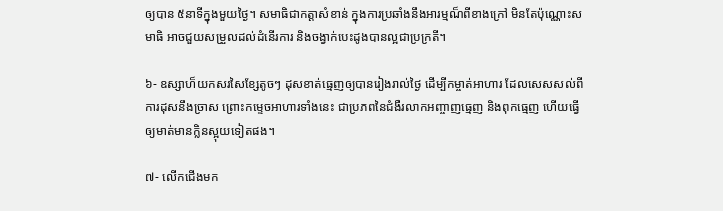ឲ្យបាន ៥នាទីក្នុងមួយថ្ងៃ។ សមាធិជាកត្តាសំខាន់ ក្នុងការប្រឆាំងនឹងអារម្មណ៏ពីខាងក្រៅ មិនតែប៉ុណ្ណោះសមាធិ អាចជួយសម្រួលដល់ដំនើរការ និងចង្វាក់បេះដូងបានល្អជាប្រក្រតី។

៦- ឧស្សាហ៏យកសរសៃខ្សែតូចៗ ដុសខាត់ធ្មេញឲ្យបានរៀងរាល់ថ្ងៃ ដើម្បីកម្ចាត់អាហារ ដែលសេសសល់ពីការដុសនឹងច្រាស ព្រោះកម្ទេចអាហារទាំងនេះ ជាប្រភពនៃជំងឺរលាកអញ្ចាញធ្មេញ និងពុកធ្មេញ ហើយធ្វើឲ្យមាត់មានក្លិនស្អុយទៀតផង។

៧- លើកជើងមក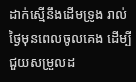ដាក់ស្មើនឹងដើមទ្រូង រាល់ថ្ងៃមុនពេលចូលគេង ដើម្បីជួយសម្រួលដ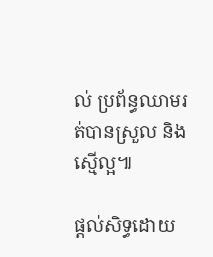ល់ ប្រព័ន្ធឈាមរត់បានស្រួល និងស្មើល្អ៕

ផ្តល់សិទ្ធដោយ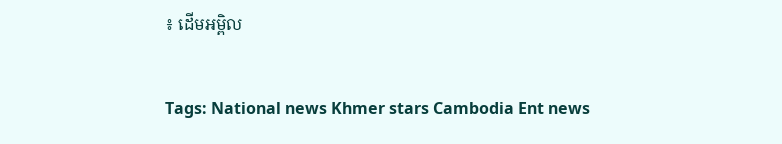៖ ដើមអម្ពិល


Tags: National news Khmer stars Cambodia Ent news